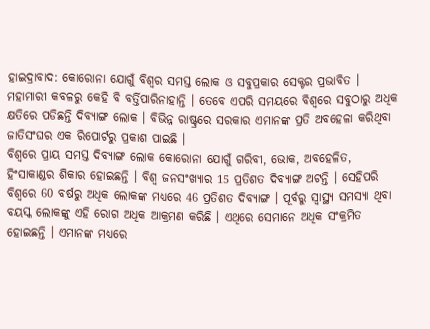ହାଇଦ୍ରାବାଦ: କୋରୋନା ଯୋଗୁଁ ବିଶ୍ବର ସମସ୍ତ ଲୋକ ଓ ସବୁପ୍ରକାର ସେକ୍ଟର ପ୍ରଭାବିତ । ମହାମାରୀ କବଳରୁ କେହି ବି ବର୍ତ୍ତିପାରିନାହାନ୍ତି । ତେବେ ଏପରି ସମୟରେ ବିଶ୍ବରେ ସବୁଠାରୁ ଅଧିକ କ୍ଷତିରେ ପଡିଛନ୍ତି ଦିବ୍ୟାଙ୍ଗ ଲୋକ । ବିଭିନ୍ନ ରାଷ୍ଟ୍ରରେ ସରକାର ଏମାନଙ୍କ ପ୍ରତି ଅବହେଳା କରିଥିବା ଜାତିସଂଘର ଏକ ରିପୋର୍ଟରୁ ପ୍ରକାଶ ପାଇଛି ।
ବିଶ୍ବରେ ପ୍ରାୟ ସମସ୍ତ ଦିବ୍ୟାଙ୍ଗ ଲୋକ କୋରୋନା ଯୋଗୁଁ ଗରିବୀ, ଭୋକ, ଅବହେଳିତ, ହିଂସାକାଣ୍ଡର ଶିକାର ହୋଇଛନ୍ତି । ବିଶ୍ବ ଜନସଂଖ୍ୟାର 15 ପ୍ରତିଶତ ଦିବ୍ୟାଙ୍ଗ ଅଟନ୍ତି । ସେହିପରି ବିଶ୍ବରେ 60 ବର୍ଷରୁ ଅଧିକ ଲୋକଙ୍କ ମଧ୍ୟରେ 46 ପ୍ରତିଶତ ଦିବ୍ୟାଙ୍ଗ । ପୂର୍ବରୁ ସ୍ବାସ୍ଥ୍ୟ ସମସ୍ୟା ଥିବା ବୟସ୍କ ଲୋକଙ୍କୁ ଏହି ରୋଗ ଅଧିକ ଆକ୍ରମଣ କରିଛି । ଏଥିରେ ସେମାନେ ଅଧିକ ସଂକ୍ରମିତ ହୋଇଛନ୍ତି । ଏମାନଙ୍କ ମଧ୍ୟରେ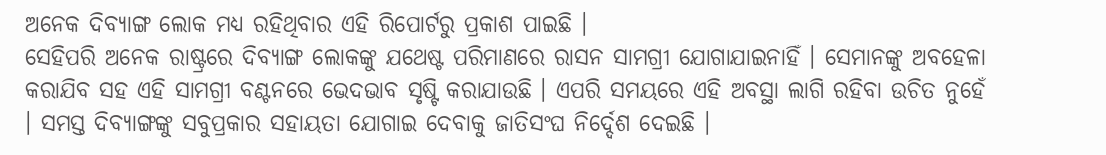ଅନେକ ଦିବ୍ୟାଙ୍ଗ ଲୋକ ମଧ୍ୟ ରହିଥିବାର ଏହି ରିପୋର୍ଟରୁ ପ୍ରକାଶ ପାଇଛି ।
ସେହିପରି ଅନେକ ରାଷ୍ଟ୍ରରେ ଦିବ୍ୟାଙ୍ଗ ଲୋକଙ୍କୁ ଯଥେଷ୍ଟ ପରିମାଣରେ ରାସନ ସାମଗ୍ରୀ ଯୋଗାଯାଇନାହିଁ । ସେମାନଙ୍କୁ ଅବହେଳା କରାଯିବ ସହ ଏହି ସାମଗ୍ରୀ ବଣ୍ଟନରେ ଭେଦଭାବ ସୃଷ୍ଟି କରାଯାଉଛି । ଏପରି ସମୟରେ ଏହି ଅବସ୍ଥା ଲାଗି ରହିବା ଉଚିତ ନୁହେଁ । ସମସ୍ତ ଦିବ୍ୟାଙ୍ଗଙ୍କୁ ସବୁପ୍ରକାର ସହାୟତା ଯୋଗାଇ ଦେବାକୁ ଜାତିସଂଘ ନିର୍ଦ୍ଦେଶ ଦେଇଛି ।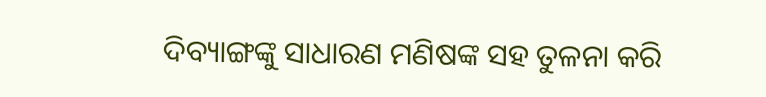ଦିବ୍ୟାଙ୍ଗଙ୍କୁ ସାଧାରଣ ମଣିଷଙ୍କ ସହ ତୁଳନା କରି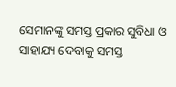ସେମାନଙ୍କୁ ସମସ୍ତ ପ୍ରକାର ସୁବିଧା ଓ ସାହାଯ୍ୟ ଦେବାକୁ ସମସ୍ତ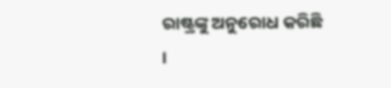ରାଷ୍ଟ୍ରଙ୍କୁ ଅନୁରୋଧ କରିଛି ।